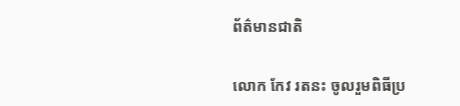ព័ត៌មានជាតិ

លោក កែវ រតនះ ចូលរួមពិធីប្រ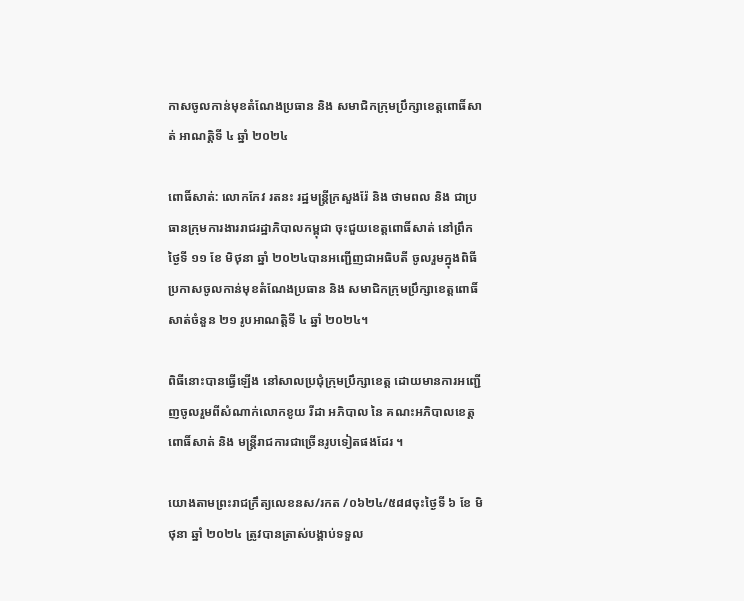កាសចូលកាន់មុខតំណែងប្រធាន និង សមាជិកក្រុមប្រឹក្សាខេត្តពោធិ៍សាត់ អាណត្តិទី ៤ ឆ្នាំ ២០២៤

ពោធិ៍សាត់: លោកកែវ រតនះ រដ្ឋមន្ត្រីក្រសួងរ៉ែ និង ថាមពល និង ជាប្រធានក្រុមការងាររាជរដ្ឋាភិបាលកម្ពុជា ចុះជួយខេត្តពោធិ៍សាត់ នៅព្រឹកថ្ងៃទី ១១ ខែ មិថុនា ឆ្នាំ ២០២៤បានអញ្ជើញជាអធិបតី ចូលរួមក្នុងពិធីប្រកាសចូលកាន់មុខតំណែងប្រធាន និង សមាជិកក្រុមប្រឹក្សាខេត្តពោធិ៍សាត់ចំនួន ២១ រូបអាណត្តិទី ៤ ឆ្នាំ ២០២៤។

ពិធីនោះបានធ្វើឡើង នៅសាលប្រជុំក្រុមប្រឹក្សាខេត្ត ដោយមានការអញ្ជើញចូលរួមពីសំណាក់លោកខូយ រីដា អភិបាល នៃ គណះអភិបាលខេត្តពោធិ៍សាត់ និង មន្ត្រីរាជការជាច្រើនរូបទៀតផងដែរ ។

យោងតាមព្រះរាជក្រឹត្យលេខនស/រកត /០៦២៤/៥៨៨ចុះថ្ងៃទី ៦ ខែ មិថុនា ឆ្នាំ ២០២៤ ត្រូវបានត្រាស់បង្គាប់ទទួល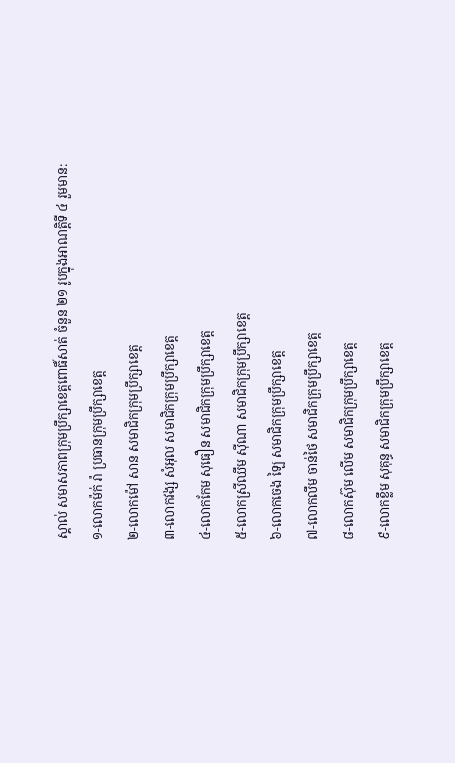ស្គាល់ សមាសភាពក្រុមប្រឹក្សាខេត្តពោធិ៍សាត់ ចំនួន ២១ រូបក្នុងអាណត្តិទី ៤ រួមមាន:
១-លោកម៉ក់ រ៉ា ប្រធានក្រុមប្រឹក្សាខេត្ត
២-លោកម៉ៅ សាន សមាជិកក្រុមប្រឹក្សាខេត្ត
៣-លោកវង្ស សំអុល សមាជិកក្រុមប្រឹក្សាខេត្ត
៤-លោកកែម សុធឿន សមាជិកក្រុមប្រឹក្សាខេត្ត
៥-លោកស្រីឈឹម សុីណា សមាជិកក្រុមប្រឹក្សាខេត្ត
៦-លោកចេង ឡៃ សមាជិកក្រុមប្រឹក្សាខេត្ត
៧-លោកលឹម ចាន់ថៃ សមាជិកក្រុមប្រឹក្សាខេត្ត
៨-លោកស៊ុម លើម សមាជិកក្រុមប្រឹក្សាខេត្ត
៩-លោកខ្លឹម សុគុន្ធ សមាជិកក្រុមប្រឹក្សាខេត្ត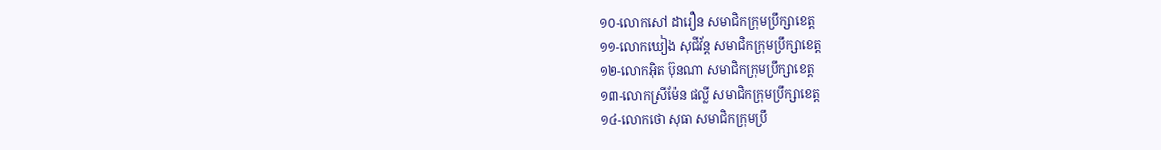១០-លោកសៅ ដារឿន សមាជិកក្រុមប្រឹក្សាខេត្ត
១១-លោកឃៀង សុជីវ័ន្ត សមាជិកក្រុមប្រឹក្សាខេត្ត
១២-លោកអុិត ប៊ុនណា សមាជិកក្រុមប្រឹក្សាខេត្ត
១៣-លោកស្រីម៉ែន ផល្លី សមាជិកក្រុមប្រឹក្សាខេត្ត
១៤-លោកថោ សុធា សមាជិកក្រុមប្រឹ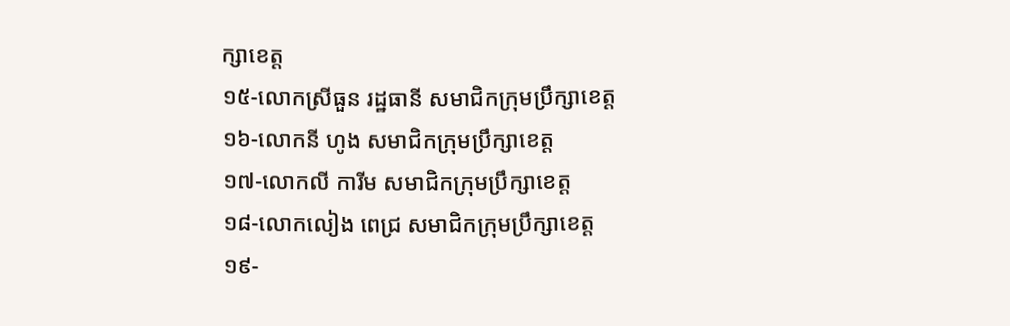ក្សាខេត្ត
១៥-លោកស្រីធួន រដ្ឋធានី សមាជិកក្រុមប្រឹក្សាខេត្ត
១៦-លោកនី ហូង សមាជិកក្រុមប្រឹក្សាខេត្ត
១៧-លោកលី ការីម សមាជិកក្រុមប្រឹក្សាខេត្ត
១៨-លោកលៀង ពេជ្រ សមាជិកក្រុមប្រឹក្សាខេត្ត
១៩-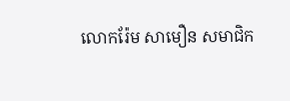លោករ៉ែម សាមឿន សមាជិក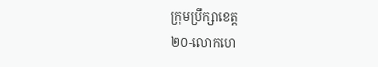ក្រុមប្រឹក្សាខេត្ត
២០-លោកហេ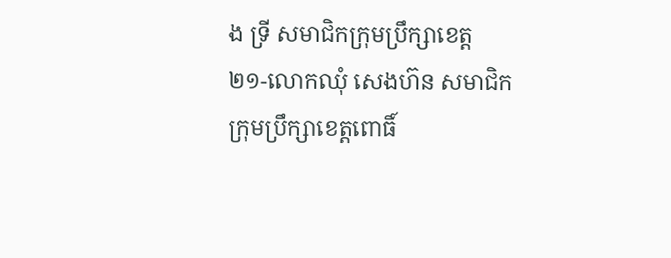ង ទ្រី សមាជិកក្រុមប្រឹក្សាខេត្ត
២១-លោកឈុំ សេងហ៊ន សមាជិកក្រុមប្រឹក្សាខេត្តពោធិ៍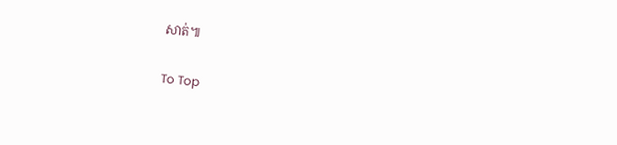សាត់៕

To Top